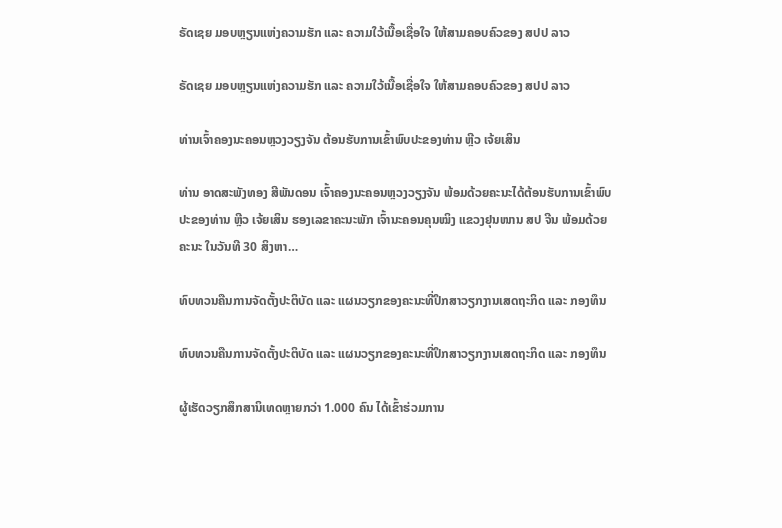ຣັດເຊຍ ມອບຫຼຽນແຫ່ງຄວາມຮັກ ແລະ ຄວາມໃວ້ເນື້ອເຊື່ອໃຈ ໃຫ້ສາມຄອບຄົວຂອງ ສປປ ລາວ

ຣັດເຊຍ ມອບຫຼຽນແຫ່ງຄວາມຮັກ ແລະ ຄວາມໃວ້ເນື້ອເຊື່ອໃຈ ໃຫ້ສາມຄອບຄົວຂອງ ສປປ ລາວ

ທ່ານເຈົ້າຄອງນະຄອນຫຼວງວຽງຈັນ ຕ້ອນຮັບການເຂົ້າພົບປະຂອງທ່ານ ຫຼີວ ເຈ້ຍເສິນ

ທ່ານ ອາດສະພັງທອງ ສີພັນດອນ ເຈົ້າຄອງນະຄອນຫຼວງວຽງຈັນ ພ້ອມດ້ວຍຄະນະໄດ້ຕ້ອນຮັບການເຂົ້າພົບປະຂອງທ່ານ ຫຼີວ ເຈ້ຍເສິນ ຮອງເລຂາຄະນະພັກ ເຈົ້ານະຄອນຄຸນໝິງ ແຂວງຢຸນໜານ ສປ ຈີນ ພ້ອມດ້ວຍຄະນະ ໃນວັນທີ 30 ສິງຫາ…

ທົບທວນຄືນການຈັດຕັ້ງປະຕິບັດ ແລະ ແຜນວຽກຂອງຄະນະທີ່ປຶກສາວຽກງານເສດຖະກິດ ແລະ ກອງທຶນ

ທົບທວນຄືນການຈັດຕັ້ງປະຕິບັດ ແລະ ແຜນວຽກຂອງຄະນະທີ່ປຶກສາວຽກງານເສດຖະກິດ ແລະ ກອງທຶນ

ຜູ້ເຮັດວຽກສຶກສານິເທດຫຼາຍກວ່າ 1.000 ຄົນ ໄດ້ເຂົ້າຮ່ວມການ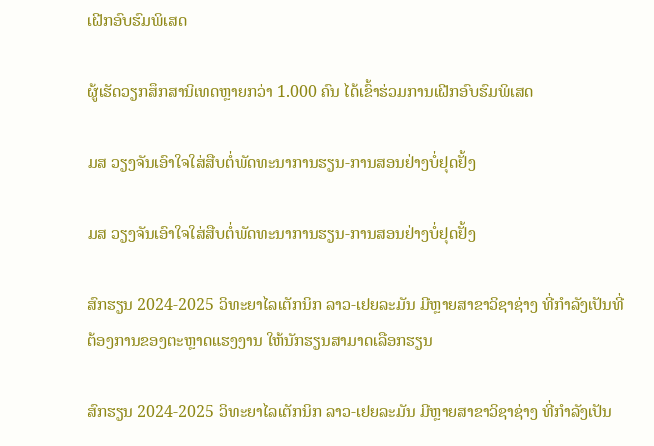ເຝີກອົບຮົມພິເສດ

ຜູ້ເຮັດວຽກສຶກສານິເທດຫຼາຍກວ່າ 1.000 ຄົນ ໄດ້ເຂົ້າຮ່ວມການເຝີກອົບຮົມພິເສດ

ມສ ວຽງຈັນເອົາໃຈໃສ່ສືບຕໍ່ພັດທະນາການຮຽນ-ການສອນຢ່າງບໍ່ຢຸດຢັ້ງ

ມສ ວຽງຈັນເອົາໃຈໃສ່ສືບຕໍ່ພັດທະນາການຮຽນ-ການສອນຢ່າງບໍ່ຢຸດຢັ້ງ

ສົກຮຽນ 2024-2025 ວິທະຍາໄລເຕັກນິກ ລາວ-ເຢຍລະມັນ ມີຫຼາຍສາຂາວິຊາຊ່າງ ທີ່ກຳລັງເປັນທີ່ຕ້ອງການຂອງຕະຫຼາດແຮງງານ ໃຫ້ນັກຮຽນສາມາດເລືອກຮຽນ

ສົກຮຽນ 2024-2025 ວິທະຍາໄລເຕັກນິກ ລາວ-ເຢຍລະມັນ ມີຫຼາຍສາຂາວິຊາຊ່າງ ທີ່ກຳລັງເປັນ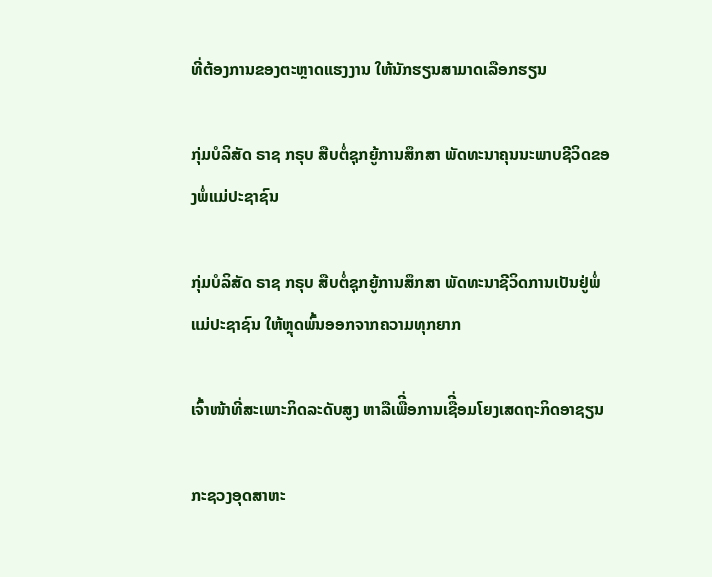ທີ່ຕ້ອງການຂອງຕະຫຼາດແຮງງານ ໃຫ້ນັກຮຽນສາມາດເລືອກຮຽນ

ກຸ່ມບໍລິສັດ ຣາຊ ກຣຸບ ສືບຕໍ່ຊຸກຍູ້ການສຶກສາ ພັດທະນາຄຸນນະພາບຊີວິດຂອງພໍ່ແມ່ປະຊາຊົນ

ກຸ່ມບໍລິສັດ ຣາຊ ກຣຸບ ສືບຕໍ່ຊຸກຍູ້ການສຶກສາ ພັດທະນາຊີວິດການເປັນຢູ່ພໍ່ແມ່ປະຊາຊົນ ໃຫ້ຫຼຸດພົ້ນອອກຈາກຄວາມທຸກຍາກ

ເຈົ້າໜ້າທີ່ສະເພາະກິດລະດັບສູງ ຫາລືເພືີ່ອການເຊືີ່ອມໂຍງເສດຖະກິດອາຊຽນ

ກະຊວງອຸດສາຫະ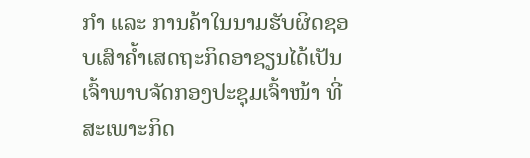ກໍາ ແລະ ການຄ້າໃນນາມຮັບຜິດຊອບເສົາຄໍ້າເສດຖະກິດອາຊຽນໄດ້ເປັນເຈົ້າພາບຈັດກອງປະຊຸມເຈົ້າໜ້າ ທີ່ສະເພາະກິດ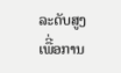ລະດັບສູງ ເພືີ່ອການ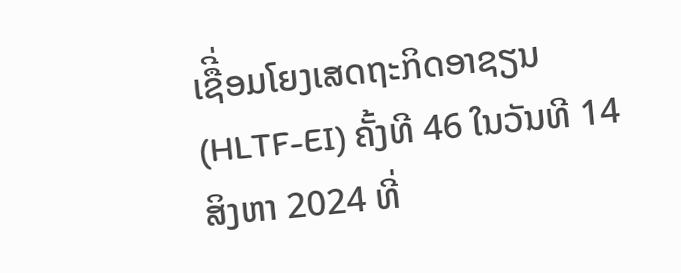ເຊືີ່ອມໂຍງເສດຖະກິດອາຊຽນ (HLTF-EI) ຄັ້ງທີ 46 ໃນວັນທີ 14 ສິງຫາ 2024 ທີ່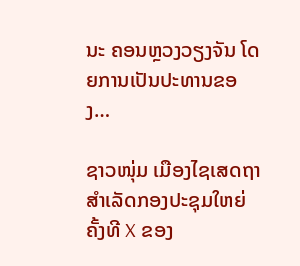ນະ ຄອນຫຼວງວຽງຈັນ ໂດຍການເປັນປະທານຂອງ…

ຊາວໜຸ່ມ ເມືອງໄຊເສດຖາ ສຳເລັດກອງປະຊຸມໃຫຍ່ ຄັ້ງທີ X ຂອງ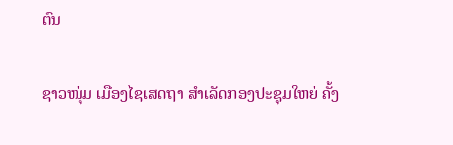ຕົນ

ຊາວໜຸ່ມ ເມືອງໄຊເສດຖາ ສຳເລັດກອງປະຊຸມໃຫຍ່ ຄັ້ງ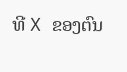ທີ X ຂອງຕົນ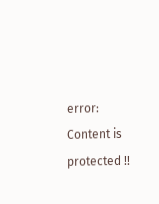error: Content is protected !!